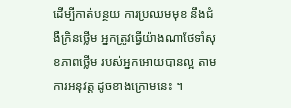ដើម្បីកាត់បន្ថយ ការប្រឈមមុខ នឹងជំងឺក្រិនថ្លើម អ្នកត្រូវធ្វើយ៉ាងណាថែទាំសុខភាពថ្លើម របស់អ្នកអោយបានល្អ តាមការអនុវត្ត ដូចខាងក្រោមនេះ ។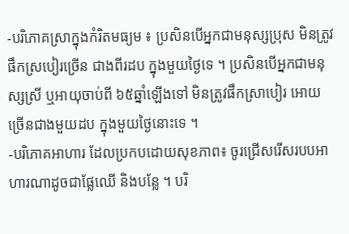-បរិភោគស្រាក្នុងកំរិតមធ្យម ៖ ប្រសិនបើអ្នកជាមនុស្សប្រុស មិនត្រូវផឹកស្របៀរច្រើន ជាងពីរដប ក្នុងមួយថ្ងៃទេ ។ ប្រសិនបើអ្នកជាមនុស្សស្រី ឬអាយុចាប់ពី ៦៥ឆ្នាំឡើងទៅ មិនត្រូវផឹកស្រាបៀរ អោយច្រើនជាងមួយដប ក្នុងមួយថ្ងៃនោះទេ ។
-បរិភោគអាហារ ដែលប្រកបដោយសុខភាព៖ ចូរជ្រើសរើសរបបអាហារណាដូចជាផ្លែឈើ និងបន្លែ ។ បរិ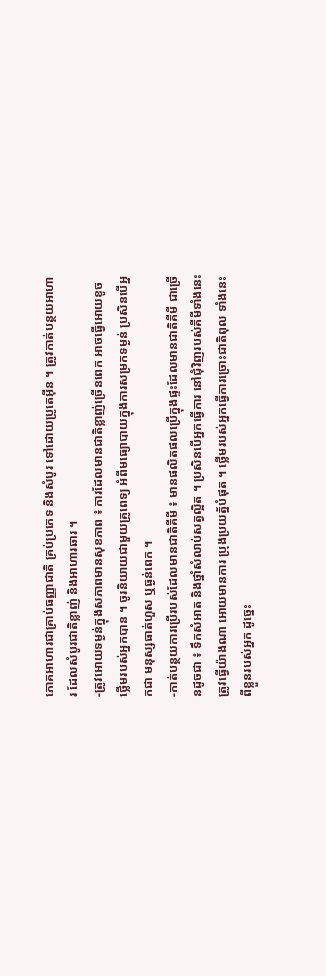ភោគអាហារជាគ្រាប់ធញ្ញាជាតិ គ្រប់ប្រភេទ និងសំបូរ ទៅដោយប្រូតេអ៊ីន ។ ត្រូវកាត់បន្ថយអាហារ ដែលសំបូរជាតិខ្លាញ់ និងអាហារឆារ ។
-ត្រូវអោយទម្ងន់ក្នុងសភាពមានសុខភាព ៖ ការដែលមានជាតិខ្លាញ់ច្រើនពេក អាចធ្វើអោយខូចថ្លើមរបស់អ្នកបាន ។ ចូរនិយាយជាមួយគ្រូពេទ្យ អំពីមធ្យោបាយក្នុងការសម្រកទម្ងន់ ប្រសិនបើអ្នកជា មនុស្សធាត់ហួស ឬធ្ងន់ពេក ។
-កាត់បន្ថយការប្រើរបស់ដែលមានជាតិគីមី ៖ មានផលិតផលប្រើក្នុងផ្ទះដែលមានជាតិគីមី ជាច្រើនដូចជា ៖ ទឹកសំអាត និងថ្នាំសំលាប់សត្វល្អិត ។ ប្រសិនបើអ្នកធ្វើការ នៅជុំវិញរបស់គីមីទាំងនេះ ត្រូវធ្វើយ៉ាងណា អោយមានការ ប្រុងប្រយត្ន័បំផុត ។ ថ្លើមរបស់អ្នកធ្វើការច្រោះជាតិពុល ទាំងនេះពីខ្លួនរបស់អ្នក ដូច្នេះ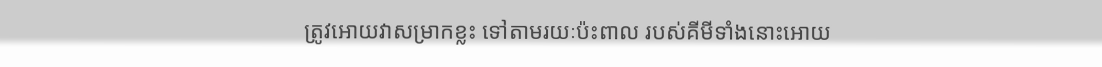ត្រូវអោយវាសម្រាកខ្លះ ទៅតាមរយៈប៉ះពាល របស់គីមីទាំងនោះអោយ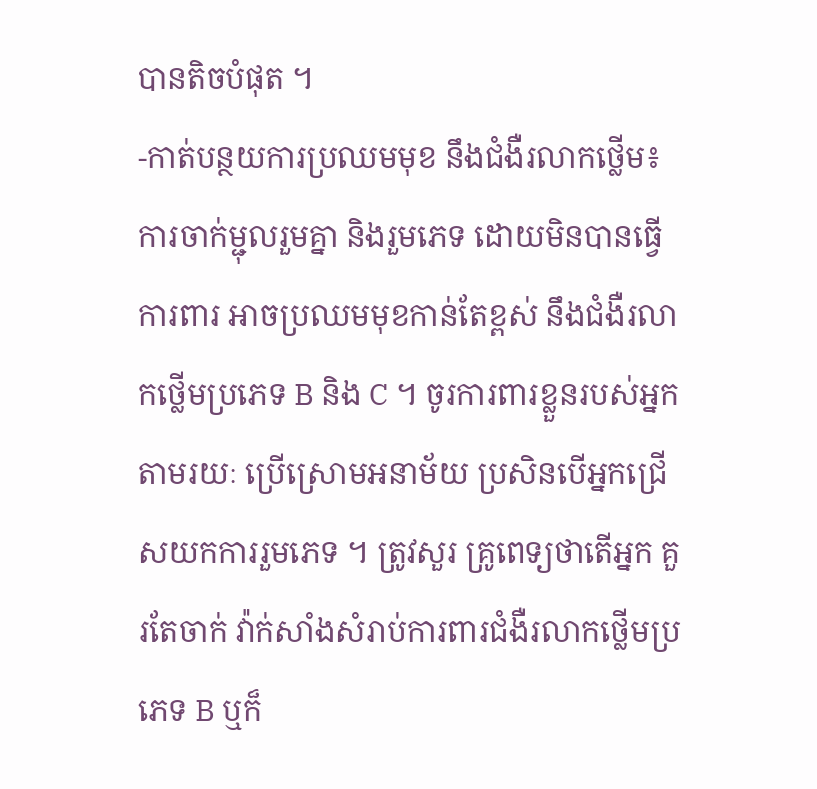បានតិចបំផុត ។
-កាត់បន្ថយការប្រឈមមុខ នឹងជំងឺរលាកថ្លើម៖ ការចាក់ម្ជុលរួមគ្នា និងរួមភេទ ដោយមិនបានធ្វើការពារ អាចប្រឈមមុខកាន់តែខ្ពស់ នឹងជំងឺរលាកថ្លើមប្រភេទ B និង C ។ ចូរការពារខ្លួនរបស់អ្នកតាមរយៈ ប្រើស្រោមអនាម័យ ប្រសិនបើអ្នកជ្រើសយកការរួមភេទ ។ ត្រូវសួរ គ្រូពេទ្យថាតើអ្នក គួរតែចាក់ វ៉ាក់សាំងសំរាប់ការពារជំងឺរលាកថ្លើមប្រភេទ B ឬក៏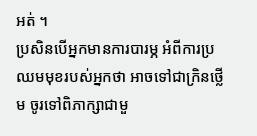អត់ ។
ប្រសិនបើអ្នកមានការបារម្ភ អំពីការប្រឈមមុខរបស់អ្នកថា អាចទៅជាក្រិនថ្លើម ចូរទៅពិភាក្សាជាមួ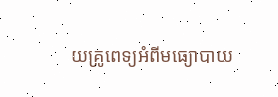យគ្រូពេទ្យអំពីមធ្យោបាយ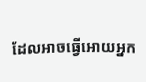ដែលអាចធ្វើអោយអ្នក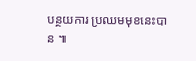បន្ថយការ ប្រឈមមុខនេះបាន ៕